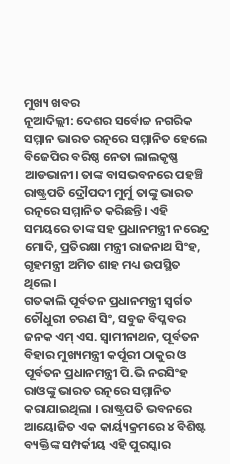ମୁଖ୍ୟ ଖବର
ନୂଆଦିଲ୍ଲୀ: ଦେଶର ସର୍ବୋଚ୍ଚ ନଗରିକ ସମ୍ମାନ ଭାରତ ରତ୍ନରେ ସମ୍ମାନିତ ହେଲେ ବିଜେପିର ବରିଷ୍ଠ ନେତା ଲାଲକୃଷ୍ଣ ଆଡଭାନୀ। ତାଙ୍କ ବାସଭବନରେ ପହଞ୍ଚି ରାଷ୍ଟ୍ରପତି ଦ୍ରୌପଦୀ ମୁର୍ମୁ ତାଙ୍କୁ ଭାରତ ରତ୍ନରେ ସମ୍ମାନିତ କରିଛନ୍ତି। ଏହି ସମୟରେ ତାଙ୍କ ସହ ପ୍ରଧାନମନ୍ତ୍ରୀ ନରେନ୍ଦ୍ର ମୋଦି, ପ୍ରତିରକ୍ଷା ମନ୍ତ୍ରୀ ରାଜନାଥ ସିଂହ, ଗୃହମନ୍ତ୍ରୀ ଅମିତ ଶାହ ମଧ୍ୟ ଉପସ୍ଥିତ ଥିଲେ।
ଗତକାଲି ପୂର୍ବତନ ପ୍ରଧାନମନ୍ତ୍ରୀ ସ୍ବର୍ଗତ ଚୌଧୁରୀ ଚରଣ ସିଂ, ସବୁଜ ବିପ୍ଳବର ଜନକ ଏମ୍ ଏସ. ସ୍ୱାମୀନାଥନ, ପୂର୍ବତନ ବିହାର ମୁଖ୍ୟମନ୍ତ୍ରୀ କର୍ପୂରୀ ଠାକୁର ଓ ପୂର୍ବତନ ପ୍ରଧାନମନ୍ତ୍ରୀ ପି.ଭି ନରସିଂହ ରାଓଙ୍କୁ ଭାରତ ରତ୍ନରେ ସମ୍ମାନିତ କରାଯାଇଥିଲା । ରାଷ୍ଟ୍ରପତି ଭବନରେ ଆୟୋଜିତ ଏକ କାର୍ୟ୍ୟକ୍ରମରେ ୪ ବିଶିଷ୍ଟ ବ୍ୟକ୍ତିଙ୍କ ସମ୍ପର୍କୀୟ ଏହି ପୁରସ୍କାର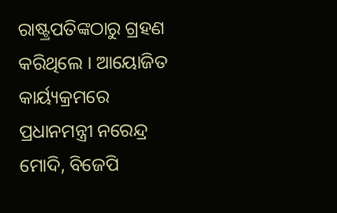ରାଷ୍ଟ୍ରପତିଙ୍କଠାରୁ ଗ୍ରହଣ କରିଥିଲେ । ଆୟୋଜିତ କାର୍ୟ୍ୟକ୍ରମରେ ପ୍ରଧାନମନ୍ତ୍ରୀ ନରେନ୍ଦ୍ର ମୋଦି, ବିଜେପି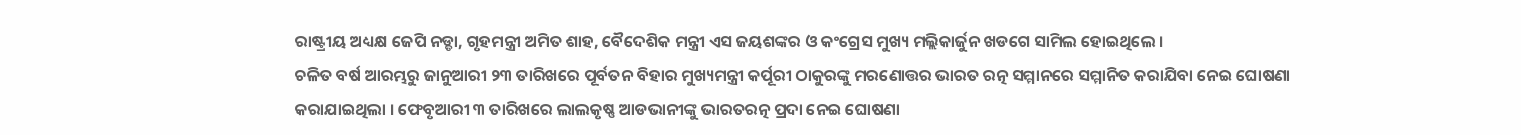ରାଷ୍ଟ୍ରୀୟ ଅଧ୍ୟକ୍ଷ ଜେପି ନଡ୍ଡା, ଗୃହମନ୍ତ୍ରୀ ଅମିତ ଶାହ, ବୈଦେଶିକ ମନ୍ତ୍ରୀ ଏସ ଜୟଶଙ୍କର ଓ କଂଗ୍ରେସ ମୁଖ୍ୟ ମଲ୍ଲିକାର୍ଜୁନ ଖଡଗେ ସାମିଲ ହୋଇଥିଲେ ।
ଚଳିତ ବର୍ଷ ଆରମ୍ଭରୁ ଜାନୁଆରୀ ୨୩ ତାରିଖରେ ପୂର୍ବତନ ବିହାର ମୁଖ୍ୟମନ୍ତ୍ରୀ କର୍ପୂରୀ ଠାକୁରଙ୍କୁ ମରଣୋତ୍ତର ଭାରତ ରତ୍ନ ସମ୍ମାନରେ ସମ୍ମାନିତ କରାଯିବା ନେଇ ଘୋଷଣା କରାଯାଇଥିଲା । ଫେବୃଆରୀ ୩ ତାରିଖରେ ଲାଲକୃଷ୍ଣ ଆଡଭାନୀଙ୍କୁ ଭାରତରତ୍ନ ପ୍ରଦା ନେଇ ଘୋଷଣା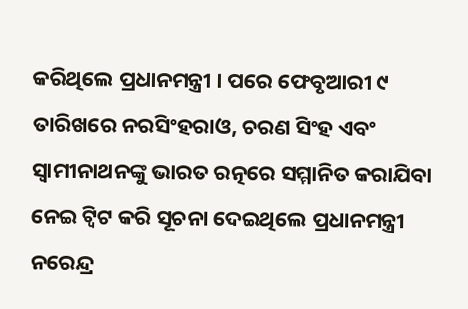କରିଥିଲେ ପ୍ରଧାନମନ୍ତ୍ରୀ । ପରେ ଫେବୃଆରୀ ୯ ତାରିଖରେ ନରସିଂହରାଓ, ଚରଣ ସିଂହ ଏବଂ ସ୍ବାମୀନାଥନଙ୍କୁ ଭାରତ ରତ୍ନରେ ସମ୍ମାନିତ କରାଯିବା ନେଇ ଟ୍ବିଟ କରି ସୂଚନା ଦେଇଥିଲେ ପ୍ରଧାନମନ୍ତ୍ରୀ ନରେନ୍ଦ୍ର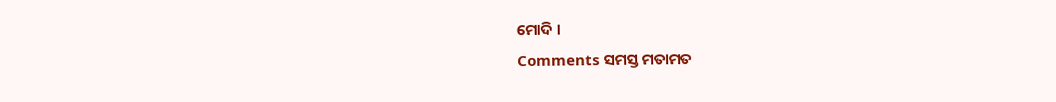ମୋଦି ।
Comments ସମସ୍ତ ମତାମତ